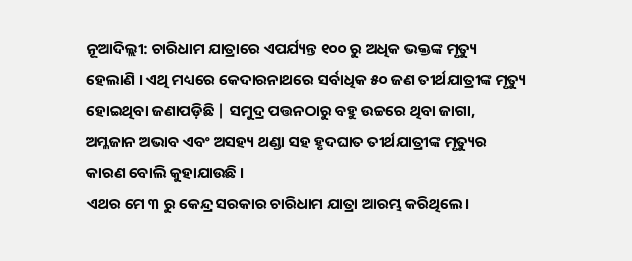ନୂଆଦିଲ୍ଲୀ: ଚାରିଧାମ ଯାତ୍ରାରେ ଏପର୍ଯ୍ୟନ୍ତ ୧୦୦ ରୁ ଅଧିକ ଭକ୍ତଙ୍କ ମୃତ୍ୟୁ ହେଲାଣି । ଏଥି ମଧ୍ୟରେ କେଦାରନାଥରେ ସର୍ବାଧିକ ୫୦ ଜଣ ତୀର୍ଥଯାତ୍ରୀଙ୍କ ମୃତ୍ୟୁ ହୋଇଥିବା ଜଣାପଡ଼ିଛି | ସମୁଦ୍ର ପତ୍ତନଠାରୁ ବହୁ ଉଚ୍ଚରେ ଥିବା ଜାଗା, ଅମ୍ଳଜାନ ଅଭାବ ଏବଂ ଅସହ୍ୟ ଥଣ୍ଡା ସହ ହୃଦଘାତ ତୀର୍ଥଯାତ୍ରୀଙ୍କ ମୃତ୍ୟୁର କାରଣ ବୋଲି କୁହାଯାଉଛି ।
ଏଥର ମେ ୩ ରୁ କେନ୍ଦ୍ର ସରକାର ଚାରିଧାମ ଯାତ୍ରା ଆରମ୍ଭ କରିଥିଲେ।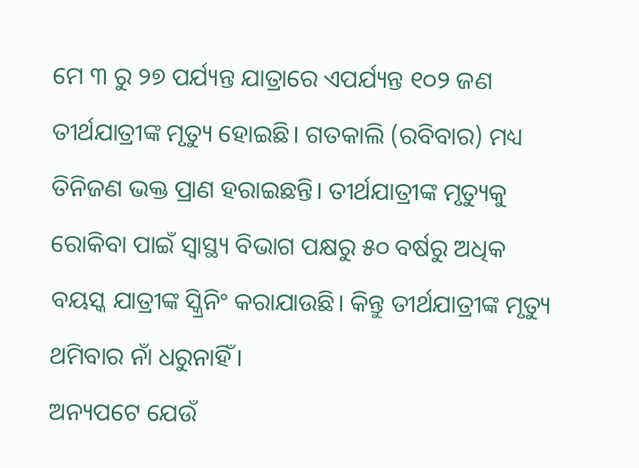ମେ ୩ ରୁ ୨୭ ପର୍ଯ୍ୟନ୍ତ ଯାତ୍ରାରେ ଏପର୍ଯ୍ୟନ୍ତ ୧୦୨ ଜଣ ତୀର୍ଥଯାତ୍ରୀଙ୍କ ମୃତ୍ୟୁ ହୋଇଛି। ଗତକାଲି (ରବିବାର) ମଧ୍ୟ ତିନିଜଣ ଭକ୍ତ ପ୍ରାଣ ହରାଇଛନ୍ତି। ତୀର୍ଥଯାତ୍ରୀଙ୍କ ମୃତ୍ୟୁକୁ ରୋକିବା ପାଇଁ ସ୍ୱାସ୍ଥ୍ୟ ବିଭାଗ ପକ୍ଷରୁ ୫୦ ବର୍ଷରୁ ଅଧିକ ବୟସ୍କ ଯାତ୍ରୀଙ୍କ ସ୍କ୍ରିନିଂ କରାଯାଉଛି। କିନ୍ତୁ ତୀର୍ଥଯାତ୍ରୀଙ୍କ ମୃତ୍ୟୁ ଥମିବାର ନାଁ ଧରୁନାହିଁ।
ଅନ୍ୟପଟେ ଯେଉଁ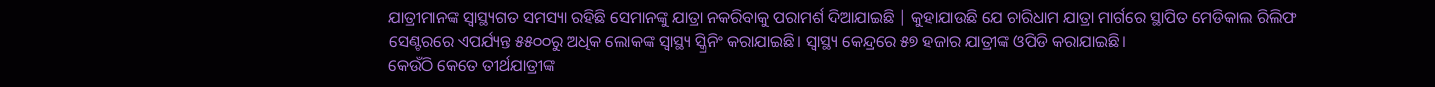ଯାତ୍ରୀମାନଙ୍କ ସ୍ୱାସ୍ଥ୍ୟଗତ ସମସ୍ୟା ରହିଛି ସେମାନଙ୍କୁ ଯାତ୍ରା ନକରିବାକୁ ପରାମର୍ଶ ଦିଆଯାଇଛି | କୁହାଯାଉଛି ଯେ ଚାରିଧାମ ଯାତ୍ରା ମାର୍ଗରେ ସ୍ଥାପିତ ମେଡିକାଲ ରିଲିଫ ସେଣ୍ଟରରେ ଏପର୍ଯ୍ୟନ୍ତ ୫୫୦୦ରୁ ଅଧିକ ଲୋକଙ୍କ ସ୍ୱାସ୍ଥ୍ୟ ସ୍କ୍ରିନିଂ କରାଯାଇଛି। ସ୍ୱାସ୍ଥ୍ୟ କେନ୍ଦ୍ରରେ ୫୭ ହଜାର ଯାତ୍ରୀଙ୍କ ଓପିଡି କରାଯାଇଛି।
କେଉଁଠି କେତେ ତୀର୍ଥଯାତ୍ରୀଙ୍କ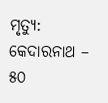ମୃତ୍ୟୁ:
କେଦାରନାଥ – ୫୦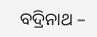ବଦ୍ରିନାଥ –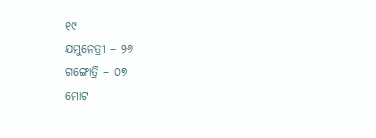୧୯
ଯମୁନେତ୍ରୀ – ୨୬
ଗଙ୍ଗୋତ୍ରି – ୦୭
ମୋଟ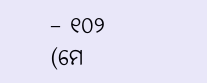– ୧୦୨ (ମେ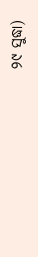୨୯ ସୁଦ୍ଧା)